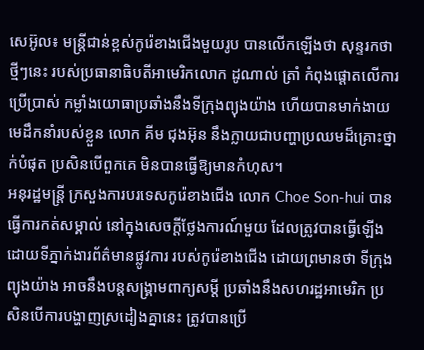សេអ៊ូល៖ មន្ត្រីជាន់ខ្ពស់កូរ៉េខាងជើងមួយរូប បានលើកឡើងថា សុន្ទរកថាថ្មីៗនេះ របស់ប្រធានាធិបតីអាមេរិកលោក ដូណាល់ ត្រាំ កំពុងផ្តោតលើការប្រើប្រាស់ កម្លាំងយោធាប្រឆាំងនឹងទីក្រុងព្យុងយ៉ាង ហើយបានមាក់ងាយមេដឹកនាំរបស់ខ្លួន លោក គីម ជុងអ៊ុន នឹងក្លាយជាបញ្ហាប្រឈមដ៏គ្រោះថ្នាក់បំផុត ប្រសិនបើពួកគេ មិនបានធ្វើឱ្យមានកំហុស។
អនុរដ្ឋមន្រ្តី ក្រសួងការបរទេសកូរ៉េខាងជើង លោក Choe Son-hui បានធ្វើការកត់សម្គាល់ នៅក្នុងសេចក្តីថ្លែងការណ៍មួយ ដែលត្រូវបានធ្វើឡើង ដោយទីភ្នាក់ងារព័ត៌មានផ្លូវការ របស់កូរ៉េខាងជើង ដោយព្រមានថា ទីក្រុងព្យុងយ៉ាង អាចនឹងបន្ដសង្គ្រាមពាក្យសម្ដី ប្រឆាំងនឹងសហរដ្ឋអាមេរិក ប្រសិនបើការបង្ហាញស្រដៀងគ្នានេះ ត្រូវបានប្រើ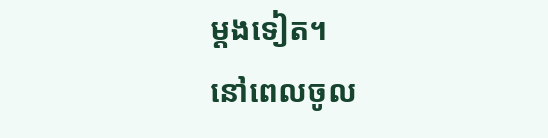ម្តងទៀត។
នៅពេលចូល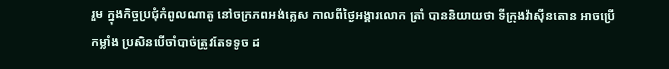រួម ក្នុងកិច្ចប្រជុំកំពូលណាតូ នៅចក្រភពអង់គ្លេស កាលពីថ្ងៃអង្គារលោក ត្រាំ បាននិយាយថា ទីក្រុងវ៉ាស៊ីនតោន អាចប្រើកម្លាំង ប្រសិនបើចាំបាច់ត្រូវតែទទូច ដ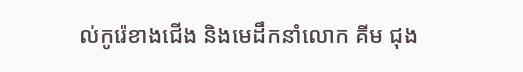ល់កូរ៉េខាងជើង និងមេដឹកនាំលោក គីម ជុង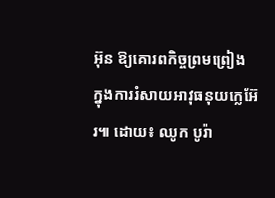អ៊ុន ឱ្យគោរពកិច្ចព្រមព្រៀង ក្នុងការរំសាយអាវុធនុយក្លេអ៊ែរ៕ ដោយ៖ ឈូក បូរ៉ា